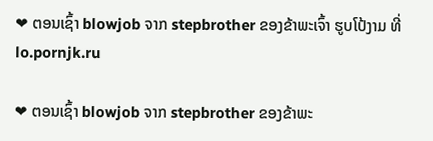❤ ຕອນເຊົ້າ blowjob ຈາກ stepbrother ຂອງຂ້າພະເຈົ້າ ຮູບໂປ້ງາມ ທີ່ lo.pornjk.ru

❤ ຕອນເຊົ້າ blowjob ຈາກ stepbrother ຂອງຂ້າພະ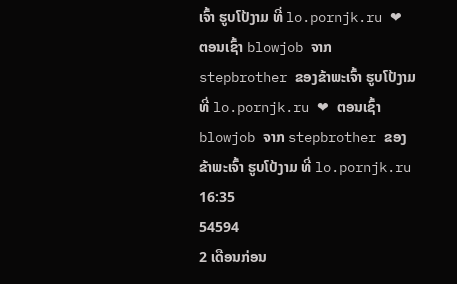ເຈົ້າ ຮູບໂປ້ງາມ ທີ່ lo.pornjk.ru ❤ ຕອນເຊົ້າ blowjob ຈາກ stepbrother ຂອງຂ້າພະເຈົ້າ ຮູບໂປ້ງາມ ທີ່ lo.pornjk.ru ❤ ຕອນເຊົ້າ blowjob ຈາກ stepbrother ຂອງຂ້າພະເຈົ້າ ຮູບໂປ້ງາມ ທີ່ lo.pornjk.ru
16:35
54594
2 ເດືອນກ່ອນ